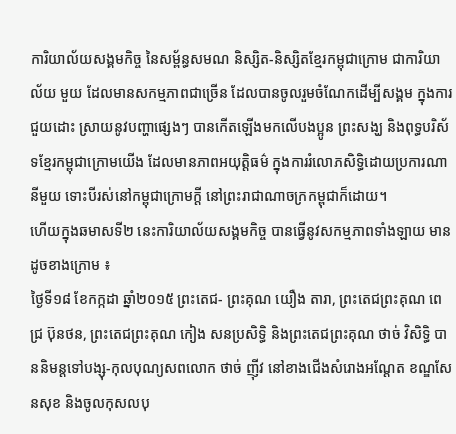ការិយាល័យសង្គមកិច្ច នៃសម្ព័ន្ធសមណ និស្សិត-និស្សិតខ្មែរកម្ពុជាក្រោម ជាការិយាល័យ មួយ ដែលមានសកម្មភាពជាច្រើន ដែលបានចូលរួមចំណែកដើម្បីសង្គម ក្នុងការជួយដោះ សា្រយនូវបញ្ហាផ្សេងៗ បានកើតឡើងមកលើបងប្អូន ព្រះសង្ឃ និងពុទ្ធបរិស័ទខ្មែរកម្ពុជាក្រោមយើង ដែលមានភាពអយុត្តិធម៌ ក្នុងការរំលោភសិទ្ធិដោយប្រការណានីមួយ ទោះបីរស់នៅកម្ពុជាក្រោមក្តី នៅព្រះរាជាណាចក្រកម្ពុជាក៏ដោយ។
ហើយក្នុងឆមាសទី២ នេះការិយាល័យសង្គមកិច្ច បានធ្វើនូវសកម្មភាពទាំងឡាយ មានដូចខាងក្រោម ៖
ថ្ងៃទី១៨ ខែកក្កដា ឆ្នាំ២០១៥ ព្រះតេជ- ព្រះគុណ យឿង តារា, ព្រះតេជព្រះគុណ ពេជ្រ ប៊ុនថន, ព្រះតេជព្រះគុណ កៀង សនប្រសិទ្ធិ និងព្រះតេជព្រះគុណ ថាច់ វិសិទ្ធិ បាននិមន្តទៅបង្សុ-កុលបុណ្យសពលោក ថាច់ ញ៉ីវ នៅខាងជើងសំរោងអណ្តែត ខណ្ឌសែនសុខ និងចូលកុសលបុ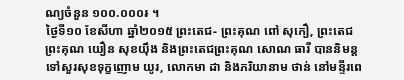ណ្យចំនួន ១០០.០០០៛ ។
ថ្ងៃទី១០ ខែសីហា ឆ្នាំ២០១៥ ព្រះតេជ- ព្រះគុណ ពៅ សុកឿ, ព្រះតេជព្រះគុណ យឿន សុខយ៉ឹង និងព្រះតេជព្រះគុណ សោណ ធារី បាននិមន្តទៅសួរសុខទុក្ខញោម យូរ, លោកមា ដា និងភរិយានាម ថាន់ នៅមន្ទីរពេ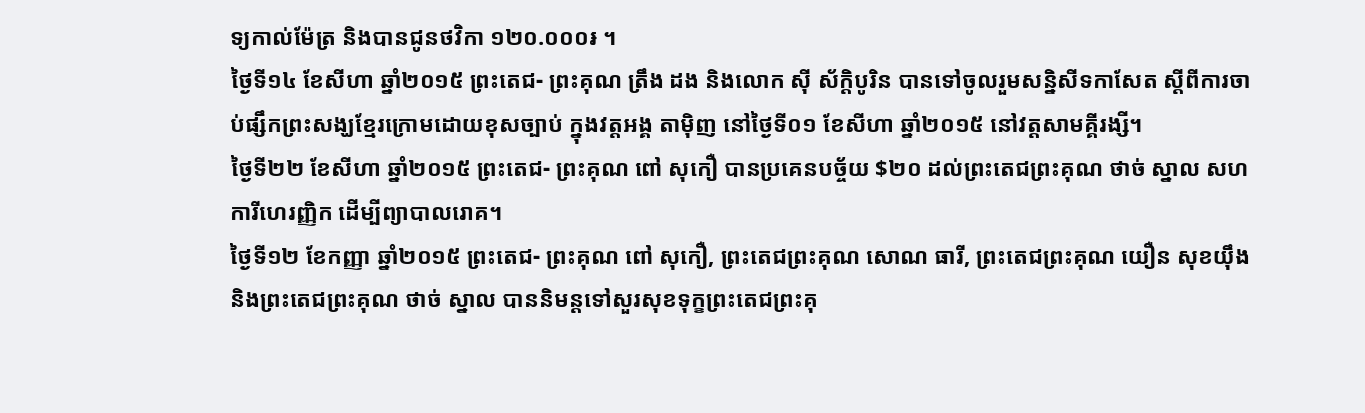ទ្យកាល់ម៉ែត្រ និងបានជូនថវិកា ១២០.០០០៛ ។
ថ្ងៃទី១៤ ខែសីហា ឆ្នាំ២០១៥ ព្រះតេជ- ព្រះគុណ ត្រឹង ដង និងលោក ស៊ី ស័ក្តិបូរិន បានទៅចូលរួមសន្និសីទកាសែត ស្តីពីការចាប់ផ្សឹកព្រះសង្ឃខ្មែរក្រោមដោយខុសច្បាប់ ក្នុងវត្តអង្គ តាម៉ិញ នៅថ្ងៃទី០១ ខែសីហា ឆ្នាំ២០១៥ នៅវត្តសាមគ្គីរង្សី។
ថ្ងៃទី២២ ខែសីហា ឆ្នាំ២០១៥ ព្រះតេជ- ព្រះគុណ ពៅ សុកឿ បានប្រគេនបច្ច័យ $២០ ដល់ព្រះតេជព្រះគុណ ថាច់ ស្នាល សហការីហេរញ្ញិក ដើម្បីព្យាបាលរោគ។
ថ្ងៃទី១២ ខែកញ្ញា ឆ្នាំ២០១៥ ព្រះតេជ- ព្រះគុណ ពៅ សុកឿ, ព្រះតេជព្រះគុណ សោណ ធារី, ព្រះតេជព្រះគុណ យឿន សុខយ៉ឹង និងព្រះតេជព្រះគុណ ថាច់ ស្នាល បាននិមន្តទៅសួរសុខទុក្ខព្រះតេជព្រះគុ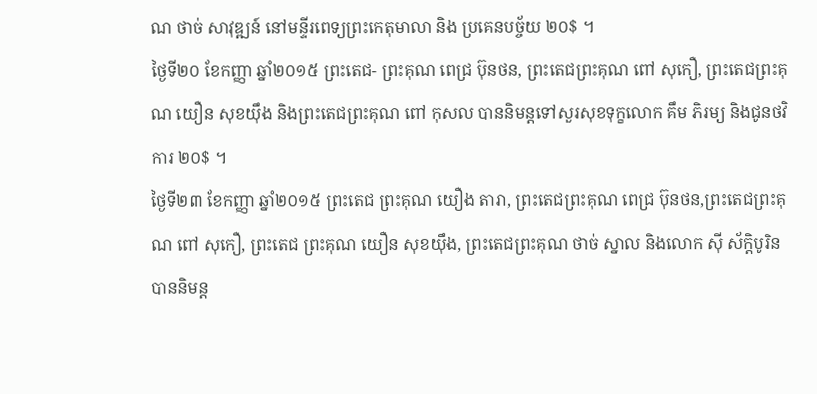ណ ថាច់ សាវុឌ្ឍន៍ នៅមន្ទីរពេទ្យព្រះកេតុមាលា និង ប្រគេនបច្ច័យ ២០$ ។
ថ្ងៃទី២០ ខែកញ្ញា ឆ្នាំ២០១៥ ព្រះតេជ- ព្រះគុណ ពេជ្រ ប៊ុនថន, ព្រះតេជព្រះគុណ ពៅ សុកឿ, ព្រះតេជព្រះគុណ យឿន សុខយ៉ឹង និងព្រះតេជព្រះគុណ ពៅ កុសល បាននិមន្តទៅសួរសុខទុក្ខលោក គឹម ភិរម្យ និងជូនថវិការ ២០$ ។
ថ្ងៃទី២៣ ខែកញ្ញា ឆ្នាំ២០១៥ ព្រះតេជ ព្រះគុណ យឿង តារា, ព្រះតេជព្រះគុណ ពេជ្រ ប៊ុនថន,ព្រះតេជព្រះគុណ ពៅ សុកឿ, ព្រះតេជ ព្រះគុណ យឿន សុខយ៉ឹង, ព្រះតេជព្រះគុណ ថាច់ ស្នាល និងលោក ស៊ី ស័ក្តិបូរិន បាននិមន្ត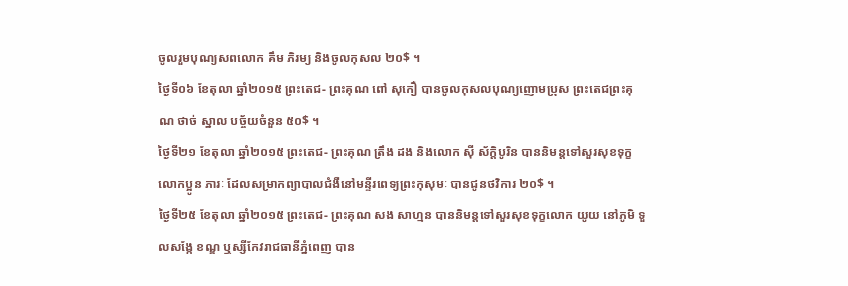ចូលរួមបុណ្យសពលោក គឹម ភិរម្យ និងចូលកុសល ២០$ ។
ថ្ងៃទី០៦ ខែតុលា ឆ្នាំ២០១៥ ព្រះតេជ- ព្រះគុណ ពៅ សុកឿ បានចូលកុសលបុណ្យញោមប្រុស ព្រះតេជព្រះគុណ ថាច់ ស្នាល បច្ច័យចំនួន ៥០$ ។
ថ្ងៃទី២១ ខែតុលា ឆ្នាំ២០១៥ ព្រះតេជ- ព្រះគុណ ត្រឹង ដង និងលោក ស៊ី ស័ក្តិបូរិន បាននិមន្តទៅសួរសុខទុក្ខលោកប្អូន ភារៈ ដែលសម្រាកព្យាបាលជំងឺនៅមន្ទីរពេទ្យព្រះកុសុមៈ បានជូនថវិការ ២០$ ។
ថ្ងៃទី២៥ ខែតុលា ឆ្នាំ២០១៥ ព្រះតេជ- ព្រះគុណ សង សាហ្មន បាននិមន្តទៅសួរសុខទុក្ខលោក យូយ នៅភូមិ ទួលសង្កែ ខណ្ឌ ឬស្សីកែវរាជធានីភ្នំពេញ បាន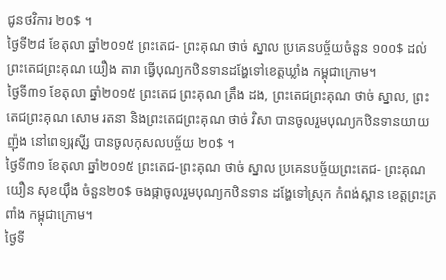ជូនថវិការ ២០$ ។
ថ្ងៃទី២៨ ខែតុលា ឆ្នាំ២០១៥ ព្រះតេជ- ព្រះគុណ ថាច់ ស្នាល ប្រគេនបច្ច័យចំនួន ១០០$ ដល់ព្រះតេជព្រះគុណ យឿង តារា ធ្វើបុណ្យកឋិនទានដង្ហែទៅខេត្តឃ្លាំង កម្ពុជាក្រោម។
ថ្ងៃទី៣១ ខែតុលា ឆ្នាំ២០១៥ ព្រះតេជ ព្រះគុណ ត្រឹង ដង, ព្រះតេជព្រះគុណ ថាច់ ស្នាល, ព្រះតេជព្រះគុណ សោម រតនា និងព្រះតេជព្រះគុណ ថាច់ វិសា បានចូលរួមបុណ្យកឋិនទានយាយ ញ៉ុង នៅពេទ្យរុស៊ី្ស បានចូលកុសលបច្ច័យ ២០$ ។
ថ្ងៃទី៣១ ខែតុលា ឆ្នាំ២០១៥ ព្រះតេជ-ព្រះគុណ ថាច់ ស្នាល ប្រគេនបច្ច័យព្រះតេជ- ព្រះគុណ យឿន សុខយ៉ឹង ចំនួន២០$ ចងផ្កាចូលរួមបុណ្យកឋិនទាន ដង្ហែទៅស្រុក កំពង់ស្ពាន ខេត្តព្រះត្រពាំង កម្ពុជាក្រោម។
ថ្ងៃទី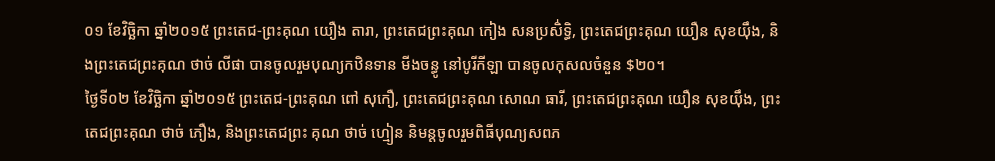០១ ខែវិច្ឆិកា ឆ្នាំ២០១៥ ព្រះតេជ-ព្រះគុណ យឿង តារា, ព្រះតេជព្រះគុណ កៀង សនប្រសិ់ទ្ធិ, ព្រះតេជព្រះគុណ យឿន សុខយ៉ឹង, និងព្រះតេជព្រះគុណ ថាច់ លីផា បានចូលរួមបុណ្យកឋិនទាន មីងចន្ធូ នៅបូរីកីឡា បានចូលកុសលចំនួន $២០។
ថ្ងៃទី០២ ខែវិច្ឆិកា ឆ្នាំ២០១៥ ព្រះតេជ-ព្រះគុណ ពៅ សុកឿ, ព្រះតេជព្រះគុណ សោណ ធារី, ព្រះតេជព្រះគុណ យឿន សុខយ៉ឹង, ព្រះ តេជព្រះគុណ ថាច់ ភឿង, និងព្រះតេជព្រះ គុណ ថាច់ ហ្មៀន និមន្តចូលរួមពិធីបុណ្យសពភ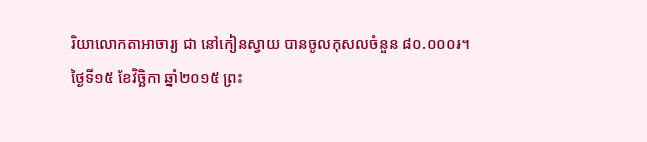រិយាលោកតាអាចារ្យ ជា នៅកៀនស្វាយ បានចូលកុសលចំនួន ៨០.០០០៛។
ថ្ងៃទី១៥ ខែវិច្ឆិកា ឆ្នាំ២០១៥ ព្រះ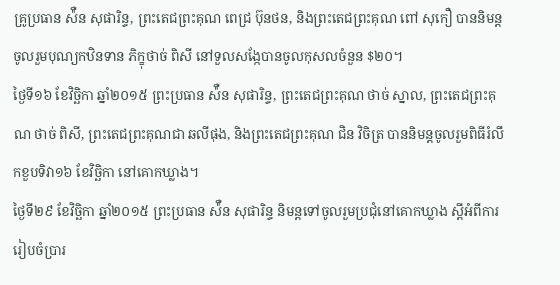គ្រូប្រធាន ស៉ឺន សុផារិន្ទ, ព្រះតេជព្រះគុណ ពេជ្រ ប៊ុនថន, និងព្រះតេជព្រះគុណ ពៅ សុកឿ បាននិមន្ដចូលរួមបុណ្យកឋិនទាន ភិក្ខុថាច់ ពិសី នៅទួលសង្កែបានចូលកុសលចំនួន $២០។
ថ្ងៃទី១៦ ខែវិច្ឆិកា ឆ្នាំ២០១៥ ព្រះប្រធាន ស៉ឺន សុផារិន្ទ, ព្រះតេជព្រះគុណ ថាច់ ស្នាល, ព្រះតេជព្រះគុណ ថាច់ ពិសី, ព្រះតេជព្រះគុណជា ឆលីផុង, និងព្រះតេជព្រះគុណ ជិន វិចិត្រ បាននិមន្ដចូលរួមពិធីរំលឹកខួបទិវា១៦ ខែវិច្ឆិកា នៅគោកឃ្លាង។
ថ្ងៃទី២៩ ខែវិច្ឆិកា ឆ្នាំ២០១៥ ព្រះប្រធាន ស៉ឺន សុផារិន្ទ និមន្ដទៅចូលរួមប្រជុំនៅគោកឃ្លាង ស្ដីអំពីការរៀបចំប្រារ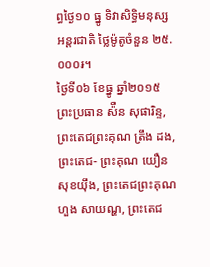ព្ធថ្ងៃ១០ ធ្នូ ទិវាសិទ្ធិមនុស្សអន្ដរជាតិ ថ្លៃម៉ូតូចំនួន ២៥.០០០៛។
ថ្ងៃទី០៦ ខែធ្នូ ឆ្នាំ២០១៥ ព្រះប្រធាន ស៉ឺន សុផារិន្ទ, ព្រះតេជព្រះគុណ ត្រឹង ដង, ព្រះតេជ- ព្រះគុណ យឿន សុខយ៉ឹង, ព្រះតេជព្រះគុណហួង សាយណ្ហ, ព្រះតេជ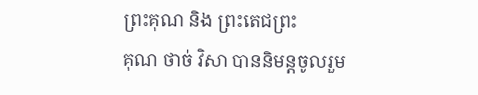ព្រះគុណ និង ព្រះតេជព្រះ
គុណ ថាច់ វិសា បាននិមន្តចូលរួម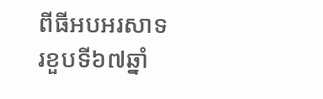ពីធីអបអរសាទរខួបទី៦៧ឆ្នាំ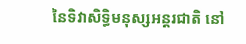នៃទិវាសិទ្ធិមនុស្សអន្ដរជាតិ នៅ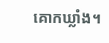គោកឃ្លាំង។